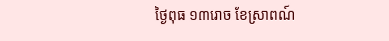ថ្ងៃពុធ ១៣រោច ខែស្រាពណ៍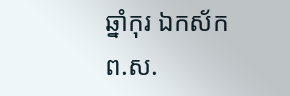ឆ្នាំកុរ ឯកស័ក ព.ស.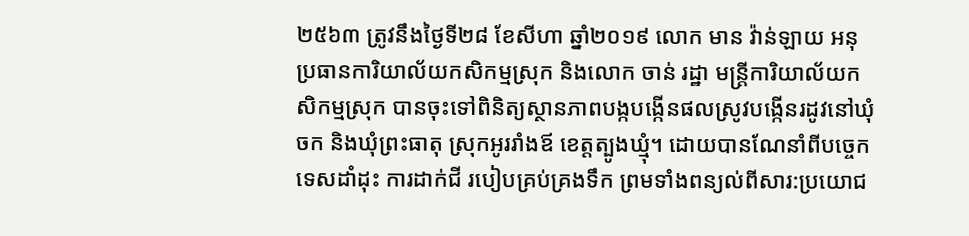២៥៦៣ ត្រូវនឹងថ្ងៃទី២៨ ខែសីហា ឆ្នាំ២០១៩ លោក មាន វ៉ាន់ឡាយ អនុប្រធានការិយាល័យកសិកម្មស្រុក និងលោក ចាន់ រដ្ឋា មន្រ្តីការិយាល័យកសិកម្មស្រុក បានចុះទៅពិនិត្យស្ថានភាពបង្កបង្កើនផលស្រូវបង្កើនរដូវនៅឃុំចក និងឃុំព្រះធាតុ ស្រុកអូររាំងឪ ខេត្តត្បូងឃ្មុំ។ ដោយបានណែនាំពីបច្ចេកទេសដាំដុះ ការដាក់ជី របៀបគ្រប់គ្រងទឹក ព្រមទាំងពន្យល់ពីសារ:ប្រយោជ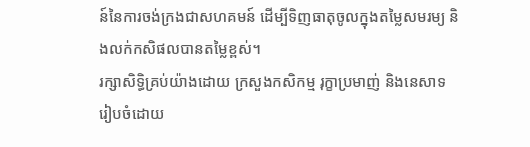ន៍នៃការចង់ក្រងជាសហគមន៍ ដើម្បីទិញធាតុចូលក្នុងតម្លៃសមរម្យ និងលក់កសិផលបានតម្លៃខ្ពស់។
រក្សាសិទិ្ធគ្រប់យ៉ាងដោយ ក្រសួងកសិកម្ម រុក្ខាប្រមាញ់ និងនេសាទ
រៀបចំដោយ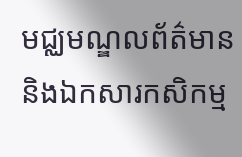មជ្ឈមណ្ឌលព័ត៌មាន និងឯកសារកសិកម្ម